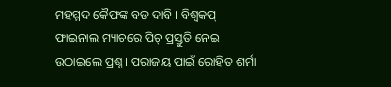ମହମ୍ମଦ କୈଫଙ୍କ ବଡ ଦାବି । ବିଶ୍ୱକପ୍ ଫାଇନାଲ ମ୍ୟାଚରେ ପିଚ୍ ପ୍ରସ୍ତୁତି ନେଇ ଉଠାଇଲେ ପ୍ରଶ୍ନ । ପରାଜୟ ପାଇଁ ରୋହିତ ଶର୍ମା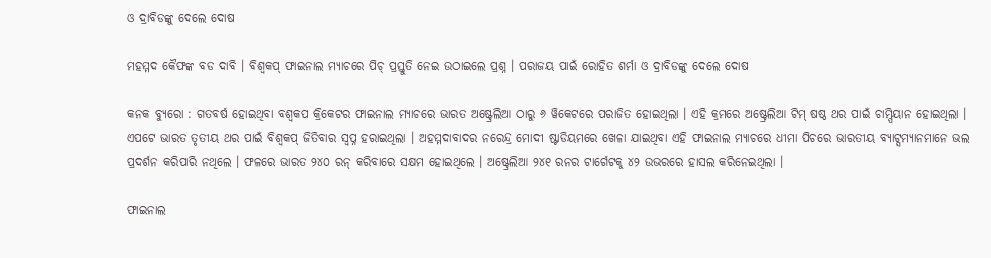ଓ ଦ୍ରାବିଡଙ୍କୁ ଦେଲେ ଦୋଷ

ମହମ୍ମଦ କୈଫଙ୍କ ବଡ ଦାବି । ବିଶ୍ୱକପ୍ ଫାଇନାଲ ମ୍ୟାଚରେ ପିଚ୍ ପ୍ରସ୍ତୁତି ନେଇ ଉଠାଇଲେ ପ୍ରଶ୍ନ । ପରାଜୟ ପାଇଁ ରୋହିତ ଶର୍ମା ଓ ଦ୍ରାବିଡଙ୍କୁ ଦେଲେ ଦୋଷ

କନକ ବ୍ୟୁରୋ : ଗତବର୍ଷ ହୋଇଥିବା ବଶ୍ୱକପ କ୍ରିକେଟର ଫାଇନାଲ ମ୍ୟାଚରେ ଭାରତ ଅଷ୍ଟ୍ରେଲିଆ ଠାରୁ ୬ ୱିକେଟରେ ପରାଜିତ ହୋଇଥିଲା । ଏହି କ୍ରମରେ ଅଷ୍ଟ୍ରେଲିଆ ଟିମ୍ ଷଷ୍ଠ ଥର ପାଇଁ ଚାମ୍ପିୟାନ ହୋଇଥିଲା । ଏପଟେ ଭାରତ ତୃତୀୟ ଥର ପାଇଁ ବିଶ୍ୱକପ୍ ଜିତିବାର ସ୍ୱପ୍ନ ହରାଇଥିଲା । ଅହମ୍ମଦାବାଦର ନରେନ୍ଦ୍ର ମୋଦୀ ଷ୍ଟାଡିୟମରେ ଖେଳା ଯାଇଥିବା ଏହି ଫାଇନାଲ ମ୍ୟାଚରେ ଧୀମା ପିଚରେ ଭାରତୀୟ ବ୍ୟାଟ୍ସମ୍ୟାନମାନେ ଭଲ ପ୍ରଦର୍ଶନ କରିପାରି ନଥିଲେ । ଫଳରେ ଭାରତ ୨୪୦ ରନ୍ କରିବାରେ ସକ୍ଷମ ହୋଇଥିଲେ । ଅଷ୍ଟ୍ରେଲିଆ ୨୪୧ ରନର ଟାର୍ଗେଟକୁ ୪୨ ଉଭରରେ ହାସଲ କରିନେଇଥିଲା ।

ଫାଇନାଲ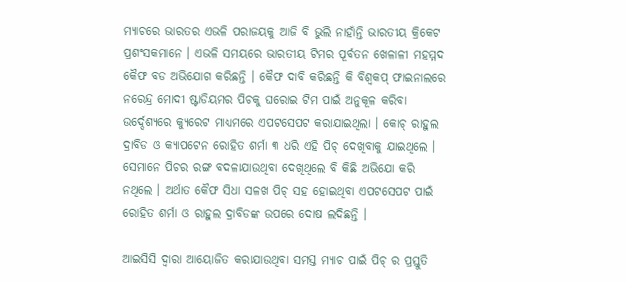ମ୍ୟାଚରେ ଭାରତର ଏଭଳି ପରାଜୟକୁ ଆଜି ବି ଭୁଲି ନାହାଁନ୍ତି ଭାରତୀୟ କ୍ରିକେଟ ପ୍ରଶଂସକମାନେ । ଏଭଳି ସମୟରେ ଭାରତୀୟ ଟିମର ପୂର୍ବତନ ଖେଳାଳୀ ମହମ୍ମଦ କୈଫ ବଡ ଅଭିଯୋଗ କରିଛନ୍ତି । କୈଫ ଦାବି କରିଛନ୍ତି କି ବିଶ୍ୱକପ୍ ଫାଇନାଲରେ ନରେନ୍ଦ୍ର ମୋଦୀ ଷ୍ଟାଡିୟମର ପିଚକୁ ଘରୋଇ ଟିମ ପାଇଁ ଅନୁକୂଳ କରିବା ଉର୍ଦ୍ଦେଶ୍ୟରେ କ୍ୟୁରେଟ ମାଧ୍ୟମରେ ଏପଟସେପଟ କରାଯାଇଥିଲା । କୋଚ୍ ରାହୁଲ ଦ୍ରାବିଡ ଓ କ୍ୟାପଟେନ ରୋହିତ ଶର୍ମା ୩ ଧରି ଏହି ପିଚ୍ ଦେଖିବାକୁ ଯାଇଥିଲେ । ସେମାନେ ପିଚର ରଙ୍ଗ ବଦଳାଯାଉଥିବା ଦେଖିଥିଲେ ବି କିଛି ଅଭିଯୋ କରି ନଥିଲେ । ଅର୍ଥାତ କୈଫ ସିଧା ସଳଖ ପିଚ୍ ସହ ହୋଇଥିବା ଏପଟସେପଟ ପାଇଁ ରୋହିତ ଶର୍ମା ଓ ରାହୁଲ ଦ୍ରାବିଡଙ୍କ ଉପରେ ଦୋଷ ଲଦିଛନ୍ତି ।

ଆଇସିସି ଦ୍ୱାରା ଆୟୋଜିତ କରାଯାଉଥିବା ସମସ୍ତ ମ୍ୟାଚ ପାଇଁ ପିଚ୍ ର ପ୍ରସ୍ତୁତି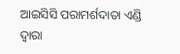ଆଇସିସି ପରାମର୍ଶଦାତା ଏଣ୍ଡି ଦ୍ୱାରା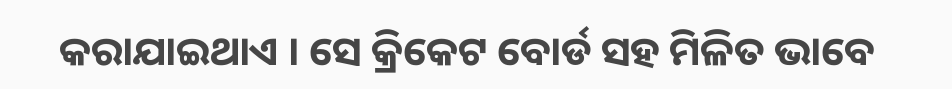କରାଯାଇଥାଏ । ସେ କ୍ରିକେଟ ବୋର୍ଡ ସହ ମିଳିତ ଭାବେ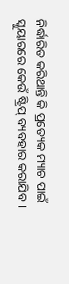ନିର୍ଦ୍ଧାରିତ କରିଥାନ୍ତି କି ପ୍ରତ୍ୟେକ ମ୍ୟାଚ ପାଇଁ ସ୍କୁୟାରରେ କେଉଁ ଷ୍ଟ୍ରିପ୍ ବ୍ୟବହାର କରାଯିବ ।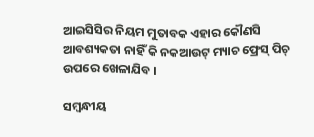ଆଇସିସିର ନିୟମ ମୁତାବକ ଏହାର କୌଣସି ଆବଶ୍ୟକତା ନାହିଁ କି ନକଆଉଟ୍ ମ୍ୟାଚ ଫ୍ରେସ୍ ପିଚ୍ ଉପରେ ଖେଳାଯିବ ।

ସମ୍ବନ୍ଧୀୟ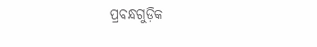ପ୍ରବନ୍ଧଗୁଡ଼ିକ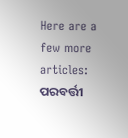Here are a few more articles:
ପରବର୍ତ୍ତୀ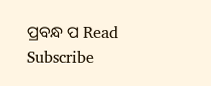ପ୍ରବନ୍ଧ ପ Read
Subscribe